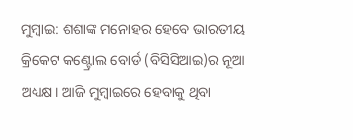ମୁମ୍ବାଇ: ଶଶାଙ୍କ ମନୋହର ହେବେ ଭାରତୀୟ କ୍ରିକେଟ କଣ୍ଟ୍ରୋଲ ବୋର୍ଡ (ବିସିସିଆଇ)ର ନୂଆ ଅଧ୍ୟକ୍ଷ। ଆଜି ମୁମ୍ୱାଇରେ ହେବାକୁ ଥିବା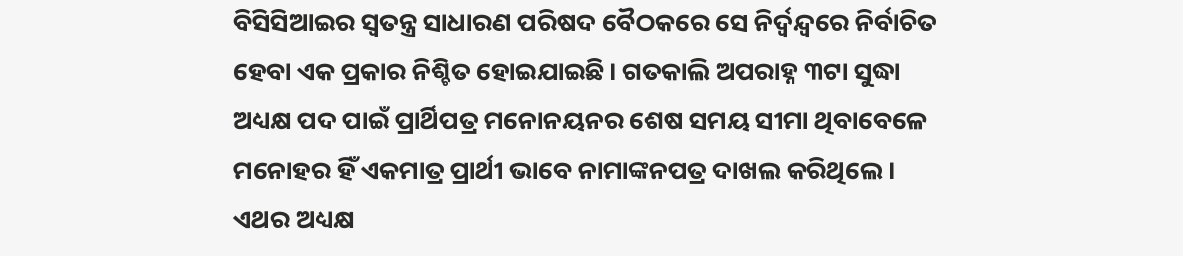ବିସିସିଆଇର ସ୍ୱତନ୍ତ୍ର ସାଧାରଣ ପରିଷଦ ବୈଠକରେ ସେ ନିର୍ଦ୍ୱନ୍ଦ୍ୱରେ ନିର୍ବାଚିତ ହେବା ଏକ ପ୍ରକାର ନିଶ୍ଚିତ ହୋଇଯାଇଛି। ଗତକାଲି ଅପରାହ୍ନ ୩ଟା ସୁଦ୍ଧା ଅଧ୍ୟକ୍ଷ ପଦ ପାଇଁ ପ୍ରାର୍ଥିପତ୍ର ମନୋନୟନର ଶେଷ ସମୟ ସୀମା ଥିବାବେଳେ ମନୋହର ହିଁ ଏକମାତ୍ର ପ୍ରାର୍ଥୀ ଭାବେ ନାମାଙ୍କନପତ୍ର ଦାଖଲ କରିଥିଲେ। ଏଥର ଅଧ୍ୟକ୍ଷ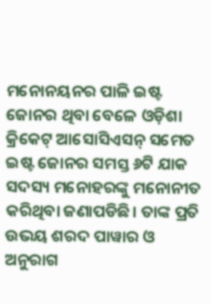ମନୋନୟନର ପାଳି ଇଷ୍ଟ ଜୋନର ଥିବା ବେଳେ ଓଡ଼ିଶା କ୍ରିକେଟ୍ ଆସୋସିଏସନ୍ ସମେତ ଇଷ୍ଟ ଜୋନର ସମସ୍ତ ୬ଟି ଯାକ ସଦସ୍ୟ ମନୋହରଙ୍କୁ ମନୋନୀତ କରିଥିବା ଜଣାପଡିଛି। ତାଙ୍କ ପ୍ରତି ଉଭୟ ଶରଦ ପାୱାର ଓ ଅନୁରାଗ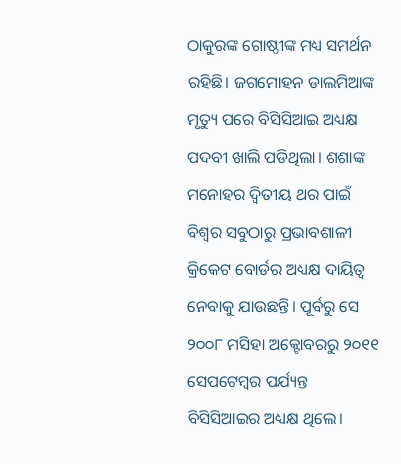ଠାକୁରଙ୍କ ଗୋଷ୍ଠୀଙ୍କ ମଧ୍ୟ ସମର୍ଥନ ରହିଛି। ଜଗମୋହନ ଡାଲମିଆଙ୍କ ମୃତ୍ୟୁ ପରେ ବିସିସିଆଇ ଅଧ୍ୟକ୍ଷ ପଦବୀ ଖାଲି ପଡିଥିଲା। ଶଶାଙ୍କ ମନୋହର ଦ୍ୱିତୀୟ ଥର ପାଇଁ ବିଶ୍ୱର ସବୁଠାରୁ ପ୍ରଭାବଶାଳୀ କ୍ରିକେଟ ବୋର୍ଡର ଅଧ୍ୟକ୍ଷ ଦାୟିତ୍ୱ ନେବାକୁ ଯାଉଛନ୍ତି। ପୂର୍ବରୁ ସେ ୨୦୦୮ ମସିହା ଅକ୍ଟୋବରରୁ ୨୦୧୧ ସେପଟେମ୍ୱର ପର୍ଯ୍ୟନ୍ତ ବିସିସିଆଇର ଅଧ୍ୟକ୍ଷ ଥିଲେ।